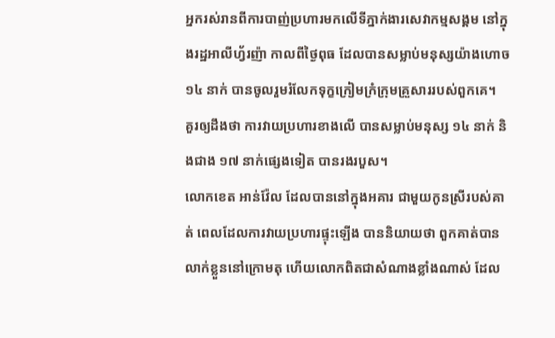អ្នករស់រានពីការបាញ់ប្រហារមកលើទីភ្នាក់ងារសេវាកម្មសង្គម នៅក្នុងរដ្ឋអាលីហ្វ័រញ៉ា កាលពីថ្ងៃពុធ ដែលបានសម្លាប់មនុស្សយ៉ាងហោច ១៤ នាក់ បានចូលរួមរំលែកទុក្ខក្រៀមក្រំក្រុមគ្រួសាររបស់ពួកគេ។
គួរឲ្យដឹងថា ការវាយប្រហារខាងលើ បានសម្លាប់មនុស្ស ១៤ នាក់ និងជាង ១៧ នាក់ផ្សេងទៀត បានរងរបួស។
លោកខេត អាន់វ៉ែល ដែលបាននៅក្នុងអគារ ជាមួយកូនស្រីរបស់គាត់ ពេលដែលការវាយប្រហារផ្ទុះឡើង បាននិយាយថា ពួកគាត់បានលាក់ខ្លួននៅក្រោមតុ ហើយលោកពិតជាសំណាងខ្លាំងណាស់ ដែល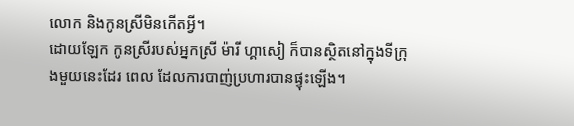លោក និងកូនស្រីមិនកើតអ្វី។
ដោយឡែក កូនស្រីរបស់អ្នកស្រី ម៉ារី ហ្គាសៀ ក៏បានស្ថិតនៅក្នុងទីក្រុងមួយនេះដែរ ពេល ដែលការបាញ់ប្រហារបានផ្ទុះឡើង។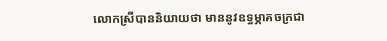លោកស្រីបាននិយាយថា មាននូវឧទ្ធម្ភាគចក្រជា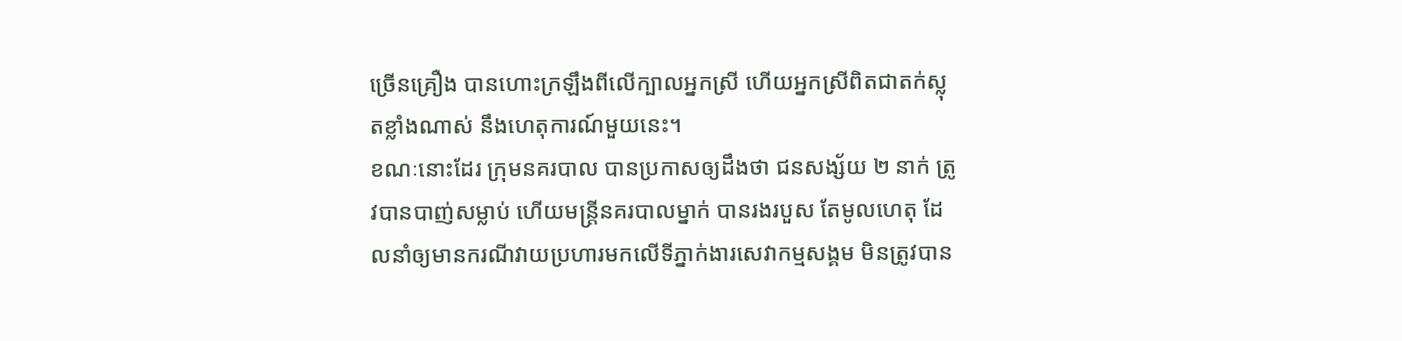ច្រើនគ្រឿង បានហោះក្រឡឹងពីលើក្បាលអ្នកស្រី ហើយអ្នកស្រីពិតជាតក់ស្លុតខ្លាំងណាស់ នឹងហេតុការណ៍មួយនេះ។
ខណៈនោះដែរ ក្រុមនគរបាល បានប្រកាសឲ្យដឹងថា ជនសង្ស័យ ២ នាក់ ត្រូវបានបាញ់សម្លាប់ ហើយមន្ត្រីនគរបាលម្នាក់ បានរងរបួស តែមូលហេតុ ដែលនាំឲ្យមានករណីវាយប្រហារមកលើទីភ្នាក់ងារសេវាកម្មសង្គម មិនត្រូវបាន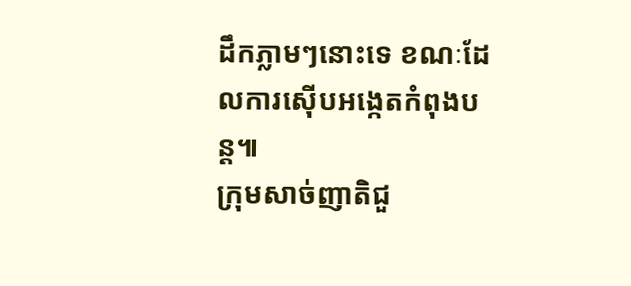ដឹកភ្លាមៗនោះទេ ខណៈដែលការស៊ើបអង្កេតកំពុងបន្ត៕
ក្រុមសាច់ញាតិជួ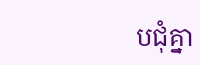បជុំគ្នា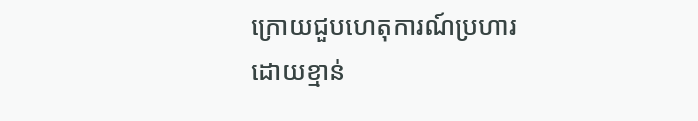ក្រោយជួបហេតុការណ៍ប្រហារដោយខ្មាន់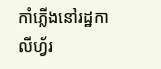កាំភ្លើងនៅរដ្ឋកាលីហ្វ័រ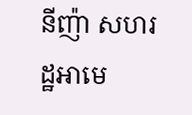នីញ៉ា សហរដ្ឋអាមេ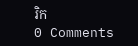រិក
0 Comments